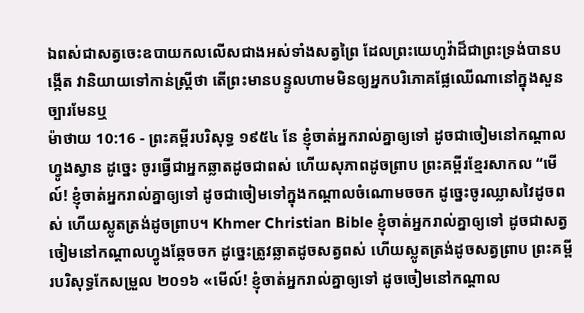ឯពស់ជាសត្វចេះឧបាយកលលើសជាងអស់ទាំងសត្វព្រៃ ដែលព្រះយេហូវ៉ាដ៏ជាព្រះទ្រង់បានបង្កើត វានិយាយទៅកាន់ស្ត្រីថា តើព្រះមានបន្ទូលហាមមិនឲ្យអ្នកបរិភោគផ្លែឈើណានៅក្នុងសួនច្បារមែនឬ
ម៉ាថាយ 10:16 - ព្រះគម្ពីរបរិសុទ្ធ ១៩៥៤ នែ ខ្ញុំចាត់អ្នករាល់គ្នាឲ្យទៅ ដូចជាចៀមនៅកណ្តាលហ្វូងស្វាន ដូច្នេះ ចូរធ្វើជាអ្នកឆ្លាតដូចជាពស់ ហើយសុភាពដូចព្រាប ព្រះគម្ពីរខ្មែរសាកល “មើល៍! ខ្ញុំចាត់អ្នករាល់គ្នាឲ្យទៅ ដូចជាចៀមទៅក្នុងកណ្ដាលចំណោមចចក ដូច្នេះចូរឈ្លាសវៃដូចពស់ ហើយស្លូតត្រង់ដូចព្រាប។ Khmer Christian Bible ខ្ញុំចាត់អ្នករាល់គ្នាឲ្យទៅ ដូចជាសត្វចៀមនៅកណ្ដាលហ្វូងឆ្កែចចក ដូច្នេះត្រូវឆ្លាតដូចសត្វពស់ ហើយស្លូតត្រង់ដូចសត្វព្រាប ព្រះគម្ពីរបរិសុទ្ធកែសម្រួល ២០១៦ «មើល៍! ខ្ញុំចាត់អ្នករាល់គ្នាឲ្យទៅ ដូចចៀមនៅកណ្តាល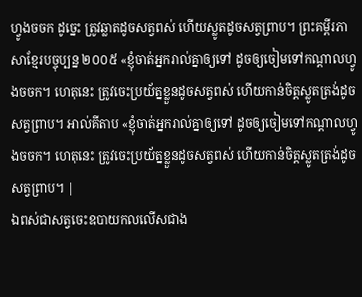ហ្វូងចចក ដូច្នេះ ត្រូវឆ្លាតដូចសត្វពស់ ហើយស្លូតដូចសត្វព្រាប។ ព្រះគម្ពីរភាសាខ្មែរបច្ចុប្បន្ន ២០០៥ «ខ្ញុំចាត់អ្នករាល់គ្នាឲ្យទៅ ដូចឲ្យចៀមទៅកណ្ដាលហ្វូងចចក។ ហេតុនេះ ត្រូវចេះប្រយ័ត្នខ្លួនដូចសត្វពស់ ហើយកាន់ចិត្តស្លូតត្រង់ដូចសត្វព្រាប។ អាល់គីតាប «ខ្ញុំចាត់អ្នករាល់គ្នាឲ្យទៅ ដូចឲ្យចៀមទៅកណ្ដាលហ្វូងចចក។ ហេតុនេះ ត្រូវចេះប្រយ័ត្នខ្លួនដូចសត្វពស់ ហើយកាន់ចិត្ដស្លូតត្រង់ដូចសត្វព្រាប។ |
ឯពស់ជាសត្វចេះឧបាយកលលើសជាង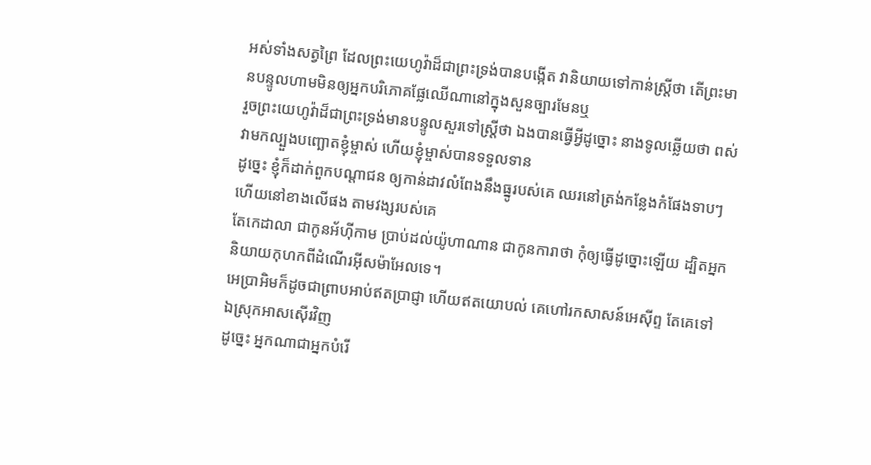អស់ទាំងសត្វព្រៃ ដែលព្រះយេហូវ៉ាដ៏ជាព្រះទ្រង់បានបង្កើត វានិយាយទៅកាន់ស្ត្រីថា តើព្រះមានបន្ទូលហាមមិនឲ្យអ្នកបរិភោគផ្លែឈើណានៅក្នុងសួនច្បារមែនឬ
រួចព្រះយេហូវ៉ាដ៏ជាព្រះទ្រង់មានបន្ទូលសួរទៅស្ត្រីថា ឯងបានធ្វើអ្វីដូច្នោះ នាងទូលឆ្លើយថា ពស់វាមកល្បួងបញ្ឆោតខ្ញុំម្ចាស់ ហើយខ្ញុំម្ចាស់បានទទួលទាន
ដូច្នេះ ខ្ញុំក៏ដាក់ពួកបណ្តាជន ឲ្យកាន់ដាវលំពែងនឹងធ្នូរបស់គេ ឈរនៅត្រង់កន្លែងកំផែងទាបៗ ហើយនៅខាងលើផង តាមវង្សរបស់គេ
តែកេដាលា ជាកូនអ័ហ៊ីកាម ប្រាប់ដល់យ៉ូហាណាន ជាកូនការាថា កុំឲ្យធ្វើដូច្នោះឡើយ ដ្បិតអ្នកនិយាយកុហកពីដំណើរអ៊ីសម៉ាអែលទេ។
អេប្រាអិមក៏ដូចជាព្រាបអាប់ឥតប្រាជ្ញា ហើយឥតយោបល់ គេហៅរកសាសន៍អេស៊ីព្ទ តែគេទៅឯស្រុកអាសស៊ើរវិញ
ដូច្នេះ អ្នកណាជាអ្នកបំរើ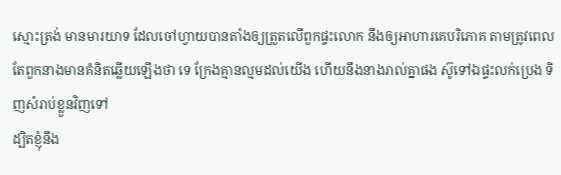ស្មោះត្រង់ មានមារយាទ ដែលចៅហ្វាយបានតាំងឲ្យត្រួតលើពួកផ្ទះលោក នឹងឲ្យអាហារគេបរិភោគ តាមត្រូវពេល
តែពួកនាងមានគំនិតឆ្លើយឡើងថា ទេ ក្រែងគ្មានល្មមដល់យើង ហើយនឹងនាងរាល់គ្នាផង ស៊ូទៅឯផ្ទះលក់ប្រេង ទិញសំរាប់ខ្លួនវិញទៅ
ដ្បិតខ្ញុំនឹង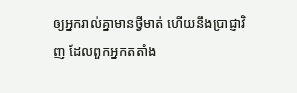ឲ្យអ្នករាល់គ្នាមានថ្វីមាត់ ហើយនឹងប្រាជ្ញាវិញ ដែលពួកអ្នកតតាំង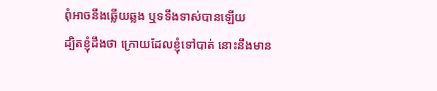ពុំអាចនឹងឆ្លើយឆ្លង ឬទទឹងទាស់បានឡើយ
ដ្បិតខ្ញុំដឹងថា ក្រោយដែលខ្ញុំទៅបាត់ នោះនឹងមាន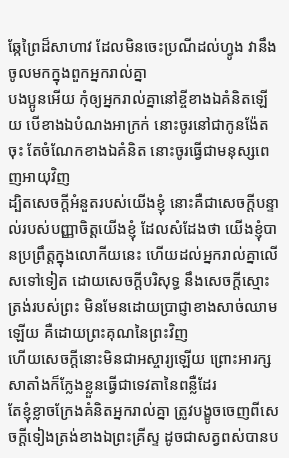ឆ្កែព្រៃដ៏សាហាវ ដែលមិនចេះប្រណីដល់ហ្វូង វានឹងចូលមកក្នុងពួកអ្នករាល់គ្នា
បងប្អូនអើយ កុំឲ្យអ្នករាល់គ្នានៅខ្ចីខាងឯគំនិតឡើយ បើខាងឯបំណងអាក្រក់ នោះចូរនៅជាកូនង៉ែតចុះ តែចំណែកខាងឯគំនិត នោះចូរធ្វើជាមនុស្សពេញអាយុវិញ
ដ្បិតសេចក្ដីអំនួតរបស់យើងខ្ញុំ នោះគឺជាសេចក្ដីបន្ទាល់របស់បញ្ញាចិត្តយើងខ្ញុំ ដែលសំដែងថា យើងខ្ញុំបានប្រព្រឹត្តក្នុងលោកីយនេះ ហើយដល់អ្នករាល់គ្នាលើសទៅទៀត ដោយសេចក្ដីបរិសុទ្ធ នឹងសេចក្ដីស្មោះត្រង់របស់ព្រះ មិនមែនដោយប្រាជ្ញាខាងសាច់ឈាមឡើយ គឺដោយព្រះគុណនៃព្រះវិញ
ហើយសេចក្ដីនោះមិនជាអស្ចារ្យឡើយ ព្រោះអារក្សសាតាំងក៏ក្លែងខ្លួនធ្វើជាទេវតានៃពន្លឺដែរ
តែខ្ញុំខ្លាចក្រែងគំនិតអ្នករាល់គ្នា ត្រូវបង្ខូចចេញពីសេចក្ដីទៀងត្រង់ខាងឯព្រះគ្រីស្ទ ដូចជាសត្វពស់បានប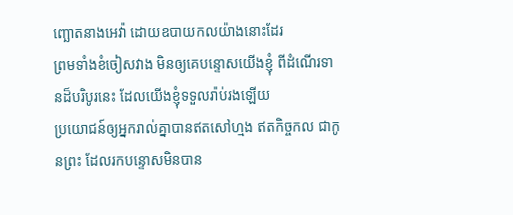ញ្ឆោតនាងអេវ៉ា ដោយឧបាយកលយ៉ាងនោះដែរ
ព្រមទាំងខំចៀសវាង មិនឲ្យគេបន្ទោសយើងខ្ញុំ ពីដំណើរទានដ៏បរិបូរនេះ ដែលយើងខ្ញុំទទួលរ៉ាប់រងឡើយ
ប្រយោជន៍ឲ្យអ្នករាល់គ្នាបានឥតសៅហ្មង ឥតកិច្ចកល ជាកូនព្រះ ដែលរកបន្ទោសមិនបាន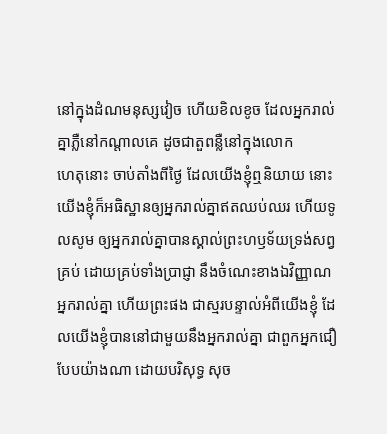នៅក្នុងដំណមនុស្សវៀច ហើយខិលខូច ដែលអ្នករាល់គ្នាភ្លឺនៅកណ្តាលគេ ដូចជាតួពន្លឺនៅក្នុងលោក
ហេតុនោះ ចាប់តាំងពីថ្ងៃ ដែលយើងខ្ញុំឮនិយាយ នោះយើងខ្ញុំក៏អធិស្ឋានឲ្យអ្នករាល់គ្នាឥតឈប់ឈរ ហើយទូលសូម ឲ្យអ្នករាល់គ្នាបានស្គាល់ព្រះហឫទ័យទ្រង់សព្វគ្រប់ ដោយគ្រប់ទាំងប្រាជ្ញា នឹងចំណេះខាងឯវិញ្ញាណ
អ្នករាល់គ្នា ហើយព្រះផង ជាស្មរបន្ទាល់អំពីយើងខ្ញុំ ដែលយើងខ្ញុំបាននៅជាមួយនឹងអ្នករាល់គ្នា ជាពួកអ្នកជឿ បែបយ៉ាងណា ដោយបរិសុទ្ធ សុច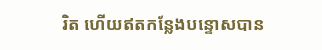រិត ហើយឥតកន្លែងបន្ទោសបាន